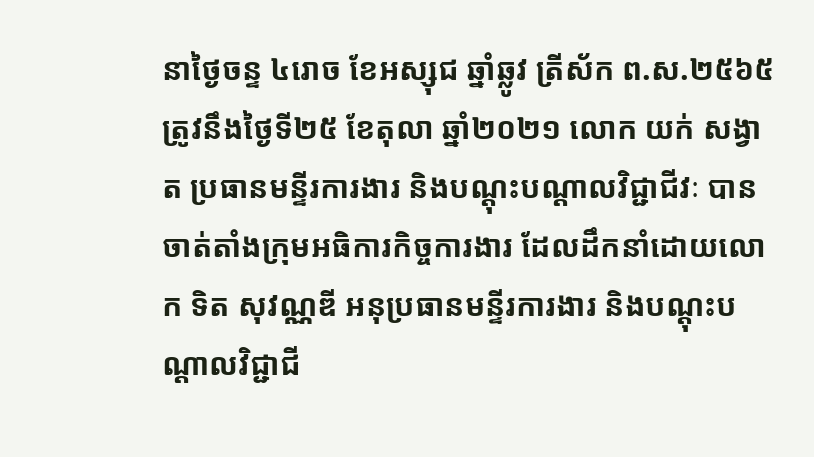នាថ្ងៃចន្ទ ៤រោច ខែអស្សុជ ឆ្នាំឆ្លូវ ត្រីស័ក ព.ស.២៥៦៥ ត្រូវនឹងថ្ងៃទី២៥ ខែតុលា ឆ្នាំ២០២១ លោក យក់ សង្វាត ប្រធានមន្ទីរការងារ និងបណ្ដុះបណ្ដាលវិជ្ជាជីវៈ បានចាត់តាំងក្រុមអធិការកិច្ចការងារ ដែលដឹកនាំដោយលោក ទិត សុវណ្ណឌី អនុប្រធានមន្ទីរការងារ និងបណ្ដុះបណ្ដាលវិជ្ជាជី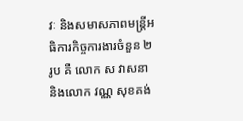វៈ និងសមាសភាពមន្រ្តីអធិការកិច្ចការងារចំនួន ២រូប គឺ លោក ស វាសនា និងលោក វណ្ណ សុខគង់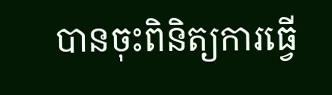បានចុះពិនិត្យការធ្វើ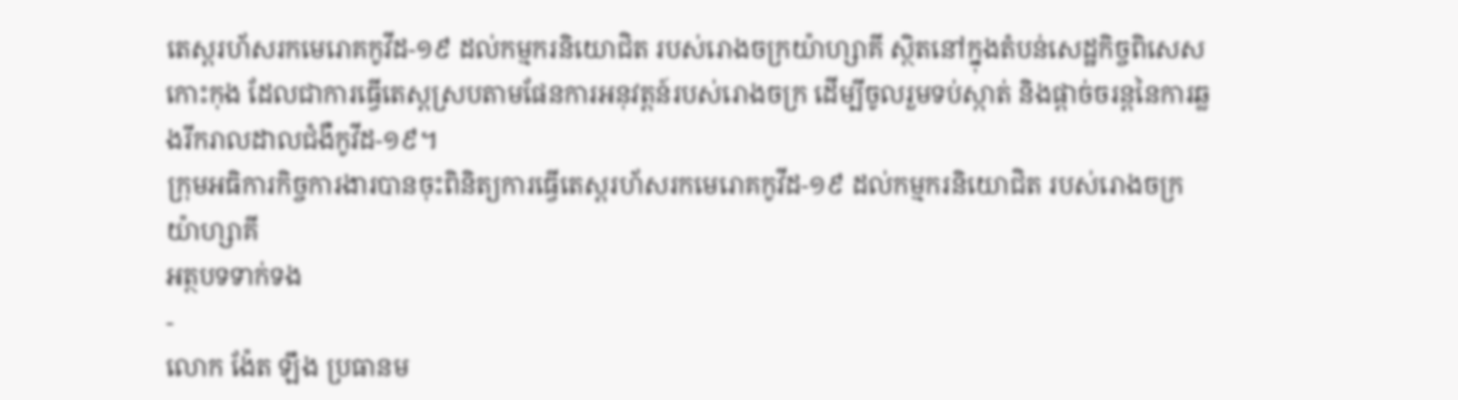តេស្តរហ័សរកមេរោគកូវីដ-១៩ ដល់កម្មករនិយោជិត របស់រោងចក្រយ៉ាហ្សាគី ស្ថិតនៅក្នុងតំបន់សេដ្ឋកិច្ចពិសេសកោះកុង ដែលជាការធ្វើតេស្តស្របតាមផែនការអនុវត្តន៍របស់រោងចក្រ ដើម្បីចូលរួមទប់ស្កាត់ និងផ្ដាច់ចរន្តនៃការឆ្លងរីករាលដាលជំងឺកូវីដ-១៩។
ក្រុមអធិការកិច្ចការងារបានចុះពិនិត្យការធ្វើតេស្តរហ័សរកមេរោគកូវីដ-១៩ ដល់កម្មករនិយោជិត របស់រោងចក្រយ៉ាហ្សាគី
អត្ថបទទាក់ទង
-
លោក ង៉ែត ឡឹង ប្រធានម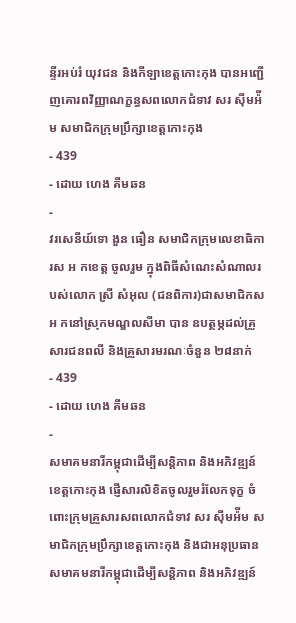ន្ទីរអប់រំ យុវជន និងកីឡាខេត្តកោះកុង បានអញ្ជើញគោរពវិញ្ញាណក្ខន្ធសពលោកជំទាវ សរ ស៊ីមអ៉ីម សមាជិកក្រុមប្រឹក្សាខេត្តកោះកុង
- 439
- ដោយ ហេង គីមឆន
-
វរសេនីយ៍ទោ ងួន ធឿន សមាជិកក្រុមលេខាធិការស អ កខេត្ត ចូលរួម ក្នុងពិធីសំណេះសំណាលរបស់លោក ស្រី សំអុល (ជនពិការ)ជាសមាជិកស អ កនៅស្រុកមណ្ឌលសីមា បាន ឧបត្ថម្ភដល់គ្រួសារជនពលី និងគ្រួសារមរណៈចំនួន ២៨នាក់
- 439
- ដោយ ហេង គីមឆន
-
សមាគមនារីកម្ពុជាដើម្បីសន្តិភាព និងអភិវឌ្ឍន៍ ខេត្តកោះកុង ផ្ញើសារលិខិតចូលរួមរំលែកទុក្ខ ចំពោះក្រុមគ្រួសារសពលោកជំទាវ សរ ស៊ីមអ៉ីម សមាជិកក្រុមប្រឹក្សាខេត្តកោះកុង និងជាអនុប្រធានសមាគមនារីកម្ពុជាដើម្បីសន្តិភាព និងអភិវឌ្ឍន៍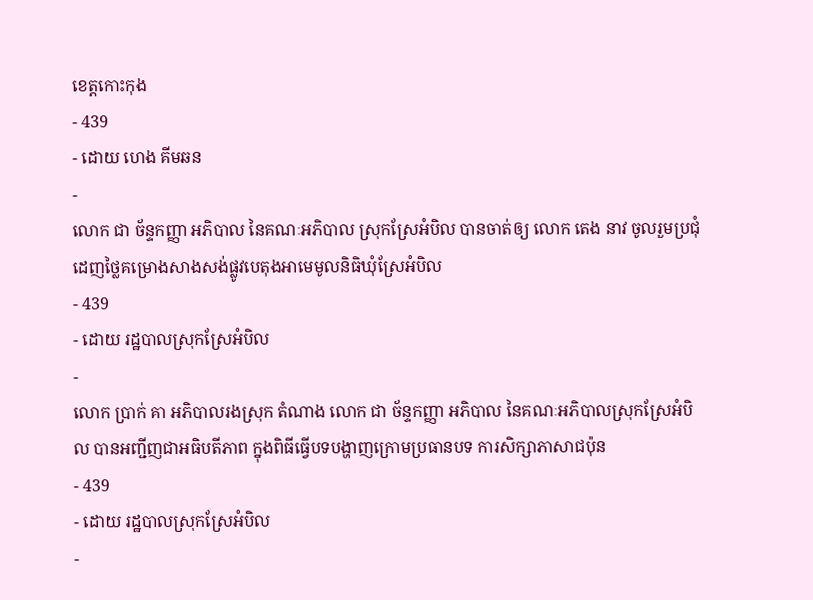ខេត្តកោះកុង
- 439
- ដោយ ហេង គីមឆន
-
លោក ជា ច័ន្ទកញ្ញា អភិបាល នៃគណៈអភិបាល ស្រុកស្រែអំបិល បានចាត់ឲ្យ លោក តេង នាវ ចូលរួមប្រជុំដេញថ្លៃគម្រោងសាងសង់ផ្លូវបេតុងអាមេមូលនិធិឃុំស្រែអំបិល
- 439
- ដោយ រដ្ឋបាលស្រុកស្រែអំបិល
-
លោក ប្រាក់ គា អភិបាលរងស្រុក តំណាង លោក ជា ច័ន្ទកញ្ញា អភិបាល នៃគណៈអភិបាលស្រុកស្រែអំបិល បានអញ្ជីញជាអធិបតីភាព ក្នុងពិធីធ្វើបទបង្ហាញក្រោមប្រធានបទ ការសិក្សាភាសាជប៉ុន
- 439
- ដោយ រដ្ឋបាលស្រុកស្រែអំបិល
-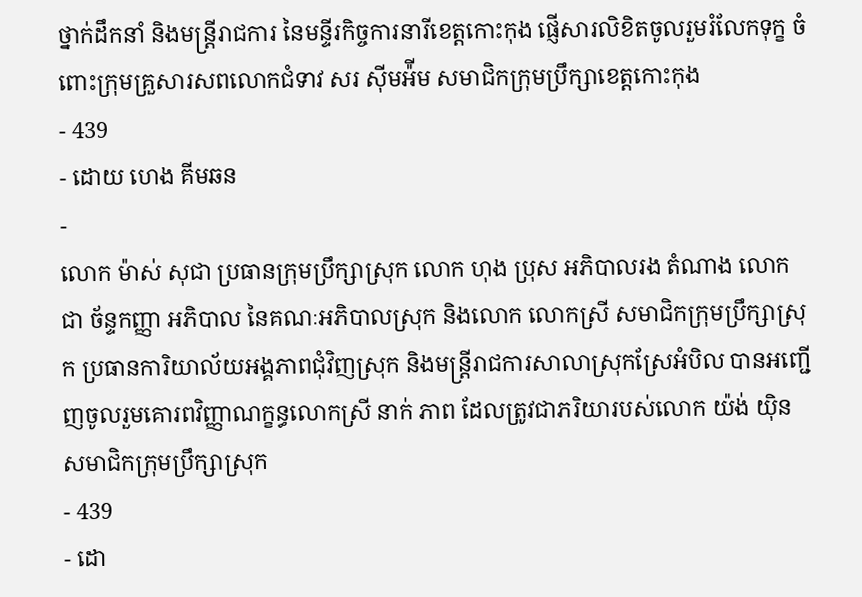ថ្នាក់ដឹកនាំ និងមន្ត្រីរាជការ នៃមន្ទីរកិច្ចការនារីខេត្តកោះកុង ផ្ញើសារលិខិតចូលរួមរំលែកទុក្ខ ចំពោះក្រុមគ្រួសារសពលោកជំទាវ សរ ស៊ីមអ៉ីម សមាជិកក្រុមប្រឹក្សាខេត្តកោះកុង
- 439
- ដោយ ហេង គីមឆន
-
លោក ម៉ាស់ សុជា ប្រធានក្រុមប្រឹក្សាស្រុក លោក ហុង ប្រុស អភិបាលរង តំណាង លោក ជា ច័ន្ទកញ្ញា អភិបាល នៃគណៈអភិបាលស្រុក និងលោក លោកស្រី សមាជិកក្រុមប្រឹក្សាស្រុក ប្រធានការិយាល័យអង្គភាពជុំវិញស្រុក និងមន្ត្រីរាជការសាលាស្រុកស្រែអំបិល បានអញ្ជើញចូលរួមគោរពវិញ្ញាណក្ខន្ធលោកស្រី នាក់ ភាព ដែលត្រូវជាភរិយារបស់លោក យ៉ង់ យ៉ិន សមាជិកក្រុមប្រឹក្សាស្រុក
- 439
- ដោ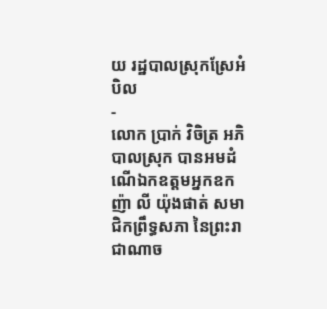យ រដ្ឋបាលស្រុកស្រែអំបិល
-
លោក ប្រាក់ វិចិត្រ ឣភិបាលស្រុក បានឣមដំណើឯកឧត្តមឣ្នកឧកញ៉ា លី យ៉ុងផាត់ សមាជិកព្រឹទ្ធសភា នៃព្រះរាជាណាច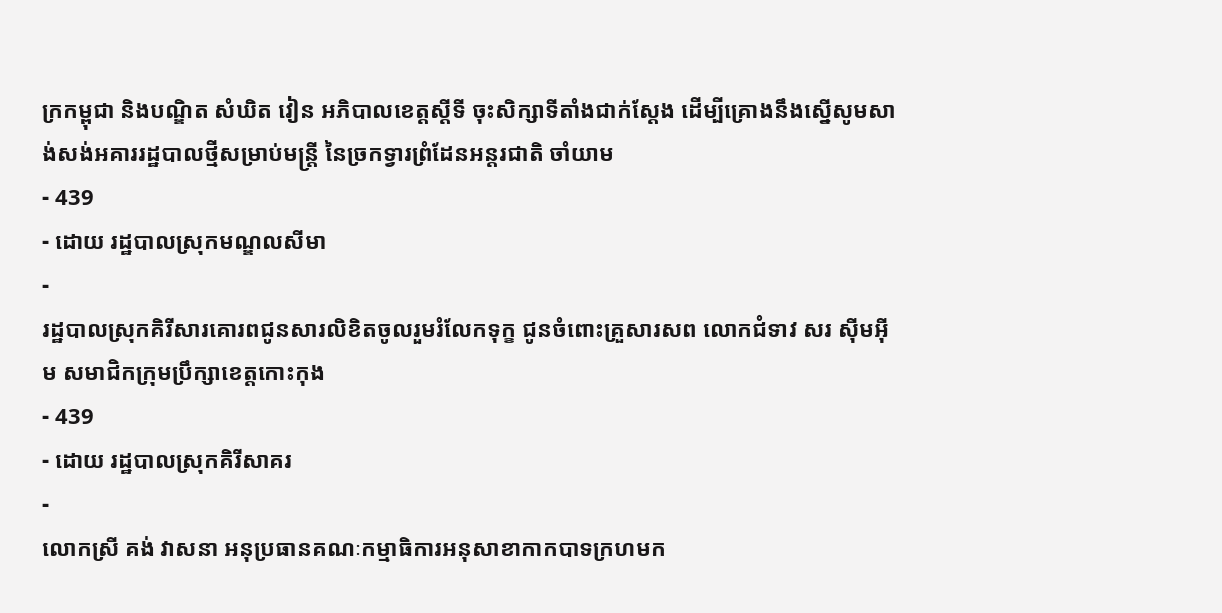ក្រកម្ពុជា និងបណ្ឌិត សំឃិត វៀន អភិបាលខេត្តស្តីទី ចុះសិក្សាទីតាំងជាក់ស្តែង ដើម្បីគ្រោងនឹងស្នើសូមសាង់សង់អគាររដ្ឋបាលថ្មីសម្រាប់មន្រ្តី នៃច្រកទ្វារព្រំដែនអន្តរជាតិ ចាំយាម
- 439
- ដោយ រដ្ឋបាលស្រុកមណ្ឌលសីមា
-
រដ្ឋបាលស្រុកគិរីសារគោរពជូនសារលិខិតចូលរួមរំលែកទុក្ខ ជូនចំពោះគ្រួសារសព លោកជំទាវ សរ ស៊ីមអ៊ីម សមាជិកក្រុមប្រឹក្សាខេត្តកោះកុង
- 439
- ដោយ រដ្ឋបាលស្រុកគិរីសាគរ
-
លោកស្រី គង់ វាសនា អនុប្រធានគណៈកម្មាធិការអនុសាខាកាកបាទក្រហមក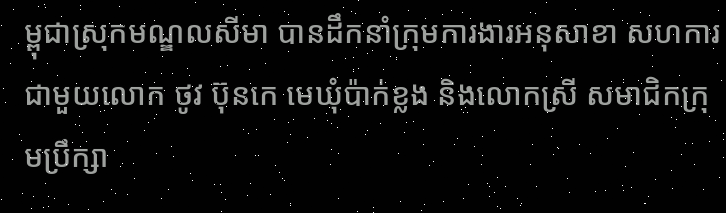ម្ពុជាស្រុកមណ្ឌលសីមា បានដឹកនាំក្រុមការងារអនុសាខា សហការជាមួយលោក ថូវ ប៊ុនកេ មេឃុំប៉ាក់ខ្លង និងលោកស្រី សមាជិកក្រុមប្រឹក្សា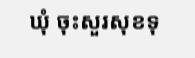ឃុំ ចុះសួរសុខទុ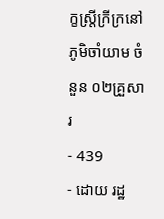ក្ខស្រ្តីក្រីក្រនៅភូមិចាំយាម ចំនួន ០២គ្រួសារ
- 439
- ដោយ រដ្ឋ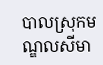បាលស្រុកមណ្ឌលសីមា